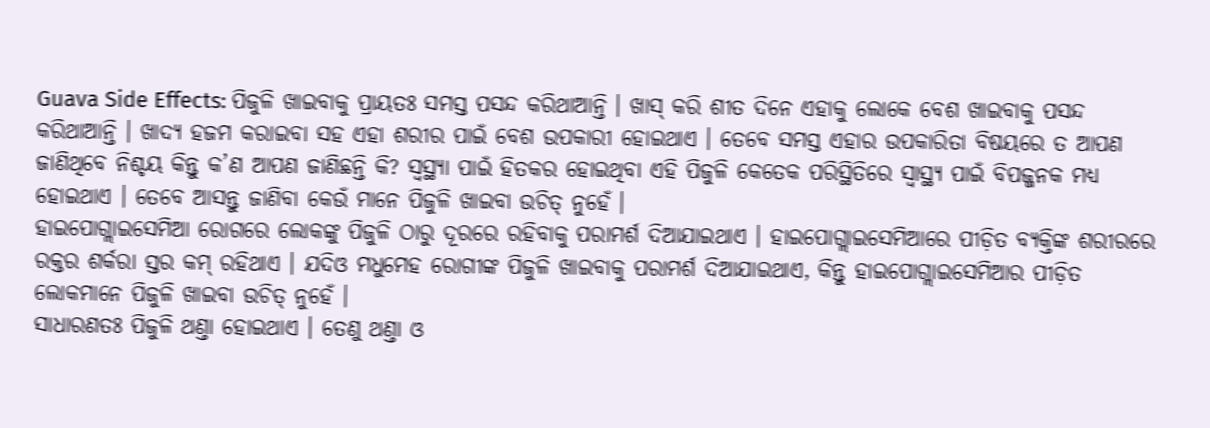Guava Side Effects: ପିଜୁଳି ଖାଇବାକୁ ପ୍ରାୟତଃ ସମସ୍ତ ପସନ୍ଦ କରିଥାଆନ୍ତି । ଖାସ୍ କରି ଶୀତ ଦିନେ ଏହାକୁ ଲୋକେ ବେଶ ଖାଇବାକୁ ପସନ୍ଦ କରିଥାଆନ୍ତି । ଖାଦ୍ୟ ହଜମ କରାଇବା ସହ ଏହା ଶରୀର ପାଇଁ ବେଶ ଉପକାରୀ ହୋଇଥାଏ । ତେବେ ସମସ୍ତ ଏହାର ଉପକାରିତା ବିଷୟରେ ତ ଆପଣ ଜାଣିଥିବେ ନିଶ୍ଚୟ କିନ୍ତୁ କ’ଣ ଆପଣ ଜାଣିଛନ୍ତି କି? ସ୍ବସ୍ଥ୍ୟା ପାଇଁ ହିତକର ହୋଇଥିବା ଏହି ପିଜୁଳି କେତେକ ପରିସ୍ଥିତିରେ ସ୍ୱାସ୍ଥ୍ୟ ପାଇଁ ବିପଜ୍ଜନକ ମଧ୍ଯ ହୋଇଥାଏ । ତେବେ ଆସନ୍ତୁ ଜାଣିବା କେଉଁ ମାନେ ପିଜୁଳି ଖାଇବା ଉଚିତ୍ ନୁହେଁ ।
ହାଇପୋଗ୍ଲାଇସେମିଆ ରୋଗରେ ଲୋକଙ୍କୁ ପିଜୁଳି ଠାରୁ ଦୂରରେ ରହିବାକୁ ପରାମର୍ଶ ଦିଆଯାଇଥାଏ । ହାଇପୋଗ୍ଲାଇସେମିଆରେ ପୀଡ଼ିତ ବ୍ୟକ୍ତିଙ୍କ ଶରୀରରେ ରକ୍ତର ଶର୍କରା ସ୍ତର କମ୍ ରହିଥାଏ । ଯଦିଓ ମଧୁମେହ ରୋଗୀଙ୍କ ପିଜୁଳି ଖାଇବାକୁ ପରାମର୍ଶ ଦିଆଯାଇଥାଏ, କିନ୍ତୁ ହାଇପୋଗ୍ଲାଇସେମିଆର ପୀଡ଼ିତ ଲୋକମାନେ ପିଜୁଳି ଖାଇବା ଉଚିତ୍ ନୁହେଁ ।
ସାଧାରଣତଃ ପିଜୁଳି ଥଣ୍ତା ହୋଇଥାଏ । ତେଣୁ ଥଣ୍ତା ଓ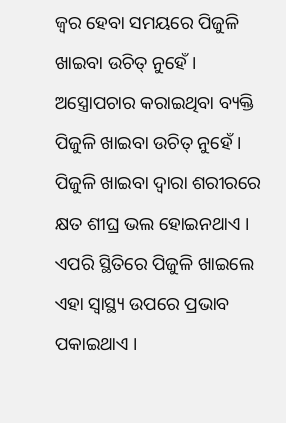ଜ୍ବର ହେବା ସମୟରେ ପିଜୁଳି ଖାଇବା ଉଚିତ୍ ନୁହେଁ ।
ଅସ୍ତ୍ରୋପଚାର କରାଇଥିବା ବ୍ୟକ୍ତି ପିଜୁଳି ଖାଇବା ଉଚିତ୍ ନୁହେଁ । ପିଜୁଳି ଖାଇବା ଦ୍ବାରା ଶରୀରରେ କ୍ଷତ ଶୀଘ୍ର ଭଲ ହୋଇନଥାଏ । ଏପରି ସ୍ଥିତିରେ ପିଜୁଳି ଖାଇଲେ ଏହା ସ୍ୱାସ୍ଥ୍ୟ ଉପରେ ପ୍ରଭାବ ପକାଇଥାଏ ।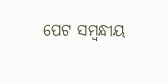ପେଟ ସମ୍ବନ୍ଧୀୟ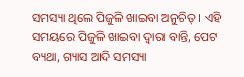ସମସ୍ୟା ଥିଲେ ପିଜୁଳି ଖାଇବା ଅନୁଚିତ୍ । ଏହି ସମୟରେ ପିଜୁଳି ଖାଇବା ଦ୍ବାରା ବାନ୍ତି, ପେଟ ବ୍ୟଥା, ଗ୍ୟାସ ଆଦି ସମସ୍ୟା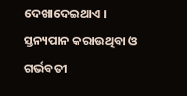ଦେଖାଦେଇଥାଏ ।
ସ୍ତନ୍ୟପାନ କରାଉଥିବା ଓ ଗର୍ଭବତୀ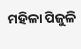ମହିଳା ପିଜୁଳି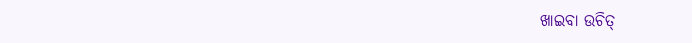ଖାଇବା ଉଚିତ୍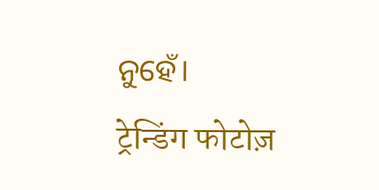ନୁହେଁ।
ट्रेन्डिंग फोटोज़